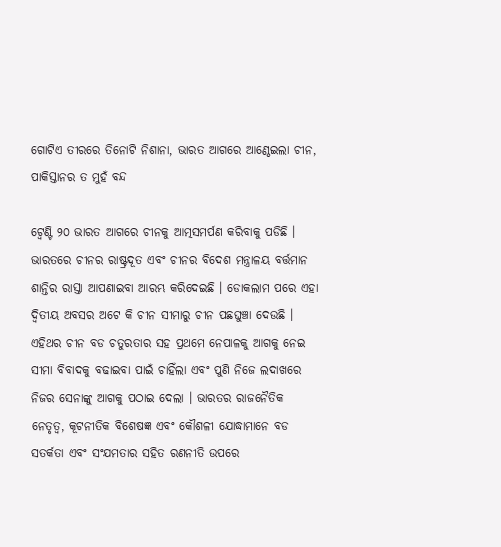ଗୋଟିଏ ତୀରରେ ତିନୋଟି ନିଶାନା, ଭାରତ ଆଗରେ ଆଣ୍ଠେଇଲା ଚୀନ, ପାକିସ୍ତାନର ତ ମୁହଁ ବନ୍ଦ

ଟ୍ୱେଣ୍ଟି ୨୦ ଭାରତ ଆଗରେ ଚୀନକୁ ଆତ୍ମସମର୍ପଣ କରିବାକୁ ପଡିଛି । ଭାରତରେ ଚୀନର ରାଷ୍ଟ୍ରଦୂତ ଏବଂ ଚୀନର ବିଦେଶ ମନ୍ତ୍ରାଳୟ ବର୍ତ୍ତମାନ ଶାନ୍ତିର ରାସ୍ତା ଆପଣାଇବା ଆରମ୍ଭ କରିଦେଇଛି । ଡୋକଲାମ ପରେ ଏହା ଦ୍ଵିତୀୟ ଅବସର ଅଟେ କି ଚୀନ ସୀମାରୁ ଚୀନ ପଛଘୁଞ୍ଚା ଦେଉଛି । ଏହିଥର ଚୀନ ବଡ ଚତୁରତାର ସହ ପ୍ରଥମେ ନେପାଳକୁ ଆଗକୁ ନେଇ ସୀମା ବିବାଦକୁ ବଢାଇବା ପାଇଁ ଚାହିଁଲା ଏବଂ ପୁଣି ନିଜେ ଲଦାଖରେ ନିଜର ସେନାଙ୍କୁ ଆଗକୁ ପଠାଇ ଦେଲା । ଭାରତର ରାଜନୈତିକ ନେତୃତ୍ଵ, କୂଟନୀତିକ ବିଶେଷଜ୍ଞ ଏବଂ କୌଶଳୀ ଯୋଦ୍ଧାମାନେ ବଡ ସତର୍କତା ଏବଂ ସଂଯମତାର ସହିତ ରଣନୀତି ଉପରେ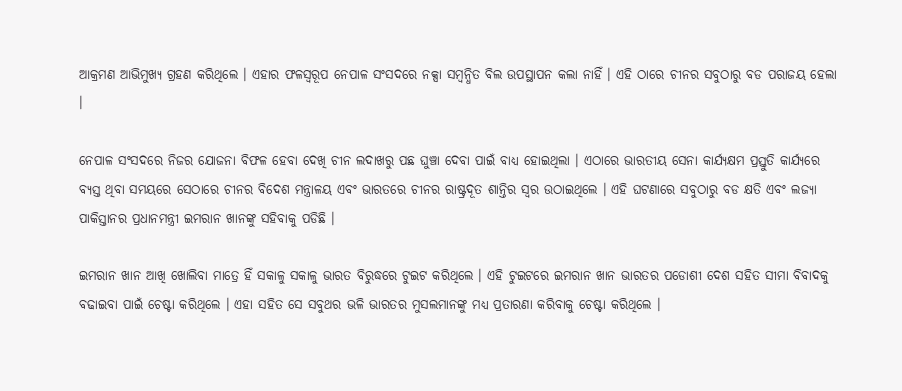ଆକ୍ରମଣ ଆଭିମୁଖ୍ୟ ଗ୍ରହଣ କରିଥିଲେ । ଏହାର ଫଳସ୍ୱରୂପ ନେପାଳ ସଂସଦରେ ନକ୍ସା ସମ୍ବନ୍ଧିତ ବିଲ ଉପସ୍ଥାପନ କଲା ନାହିଁ । ଏହି ଠାରେ ଚୀନର ସବୁଠାରୁ ବଡ ପରାଜୟ ହେଲା ।

ନେପାଳ ସଂସଦରେ ନିଜର ଯୋଜନା ବିଫଳ ହେବା ଦେଖି ଚୀନ ଲଦାଖରୁ ପଛ ଘୁଞ୍ଚା ଦେବା ପାଇଁ ବାଧ୍ୟ ହୋଇଥିଲା । ଏଠାରେ ଭାରତୀୟ ସେନା କାର୍ଯ୍ୟକ୍ଷମ ପ୍ରସ୍ତୁତି କାର୍ଯ୍ୟରେ ବ୍ୟସ୍ତ ଥିବା ସମୟରେ ସେଠାରେ ଚୀନର ବିଦେଶ ମନ୍ତ୍ରାଳୟ ଏବଂ ଭାରତରେ ଚୀନର ରାଷ୍ଟ୍ରଦୂତ ଶାନ୍ତିର ସ୍ଵର ଉଠାଇଥିଲେ । ଏହି ଘଟଣାରେ ସବୁଠାରୁ ବଡ କ୍ଷତି ଏବଂ ଲଜ୍ୟା ପାକିସ୍ତାନର ପ୍ରଧାନମନ୍ତ୍ରୀ ଇମରାନ ଖାନଙ୍କୁ ସହିବାକୁ ପଡିଛି ।

ଇମରାନ ଖାନ ଆଖି ଖୋଲିବା ମାତ୍ରେ ହିଁ ସକାଳୁ ସକାଳୁ ଭାରତ ବିରୁଦ୍ଧରେ ଟୁଇଟ କରିଥିଲେ । ଏହି ଟୁଇଟରେ ଇମରାନ ଖାନ ଭାରତର ପଡୋଶୀ ଦେଶ ସହିତ ସୀମା ବିବାଦକୁ ବଢାଇବା ପାଇଁ ଚେଷ୍ଟା କରିଥିଲେ । ଏହା ସହିତ ସେ ସବୁଥର ଭଳି ଭାରତର ମୁସଲମାନଙ୍କୁ ମଧ୍ୟ ପ୍ରତାରଣା କରିବାକୁ ଚେଷ୍ଟା କରିଥିଲେ ।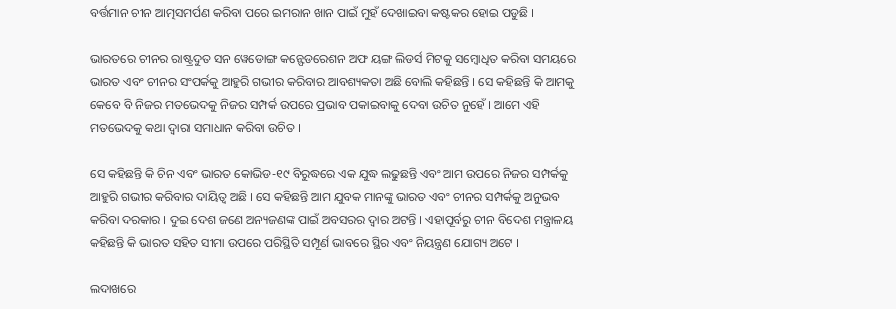ବର୍ତ୍ତମାନ ଚୀନ ଆତ୍ମସମର୍ପଣ କରିବା ପରେ ଇମରାନ ଖାନ ପାଇଁ ମୁହଁ ଦେଖାଇବା କଷ୍ଟକର ହୋଇ ପଡୁଛି ।

ଭାରତରେ ଚୀନର ରାଷ୍ଟ୍ରଦୁତ ସନ ୱେଡୋଙ୍ଗ କନ୍ଫେଡରେଶନ ଅଫ ୟଙ୍ଗ ଲିଡର୍ସ ମିଟକୁ ସମ୍ବୋଧିତ କରିବା ସମୟରେ ଭାରତ ଏବଂ ଚୀନର ସଂପର୍କକୁ ଆହୁରି ଗଭୀର କରିବାର ଆବଶ୍ୟକତା ଅଛି ବୋଲି କହିଛନ୍ତି । ସେ କହିଛନ୍ତି କି ଆମକୁ କେବେ ବି ନିଜର ମତଭେଦକୁ ନିଜର ସମ୍ପର୍କ ଉପରେ ପ୍ରଭାବ ପକାଇବାକୁ ଦେବା ଉଚିତ ନୁହେଁ । ଆମେ ଏହି ମତଭେଦକୁ କଥା ଦ୍ଵାରା ସମାଧାନ କରିବା ଉଚିତ ।

ସେ କହିଛନ୍ତି କି ଚିନ ଏବଂ ଭାରତ କୋଭିଡ-୧୯ ବିରୁଦ୍ଧରେ ଏକ ଯୁଦ୍ଧ ଲଢୁଛନ୍ତି ଏବଂ ଆମ ଉପରେ ନିଜର ସମ୍ପର୍କକୁ ଆହୁରି ଗଭୀର କରିବାର ଦାୟିତ୍ଵ ଅଛି । ସେ କହିଛନ୍ତି ଆମ ଯୁବକ ମାନଙ୍କୁ ଭାରତ ଏବଂ ଚୀନର ସମ୍ପର୍କକୁ ଅନୁଭବ କରିବା ଦରକାର । ଦୁଇ ଦେଶ ଜଣେ ଅନ୍ୟଜଣଙ୍କ ପାଇଁ ଅବସରର ଦ୍ଵାର ଅଟନ୍ତି । ଏହାପୂର୍ବରୁ ଚୀନ ବିଦେଶ ମନ୍ତ୍ରାଳୟ କହିଛନ୍ତି କି ଭାରତ ସହିତ ସୀମା ଉପରେ ପରିସ୍ଥିତି ସମ୍ପୂର୍ଣ ଭାବରେ ସ୍ଥିର ଏବଂ ନିୟନ୍ତ୍ରଣ ଯୋଗ୍ୟ ଅଟେ ।

ଲଦାଖରେ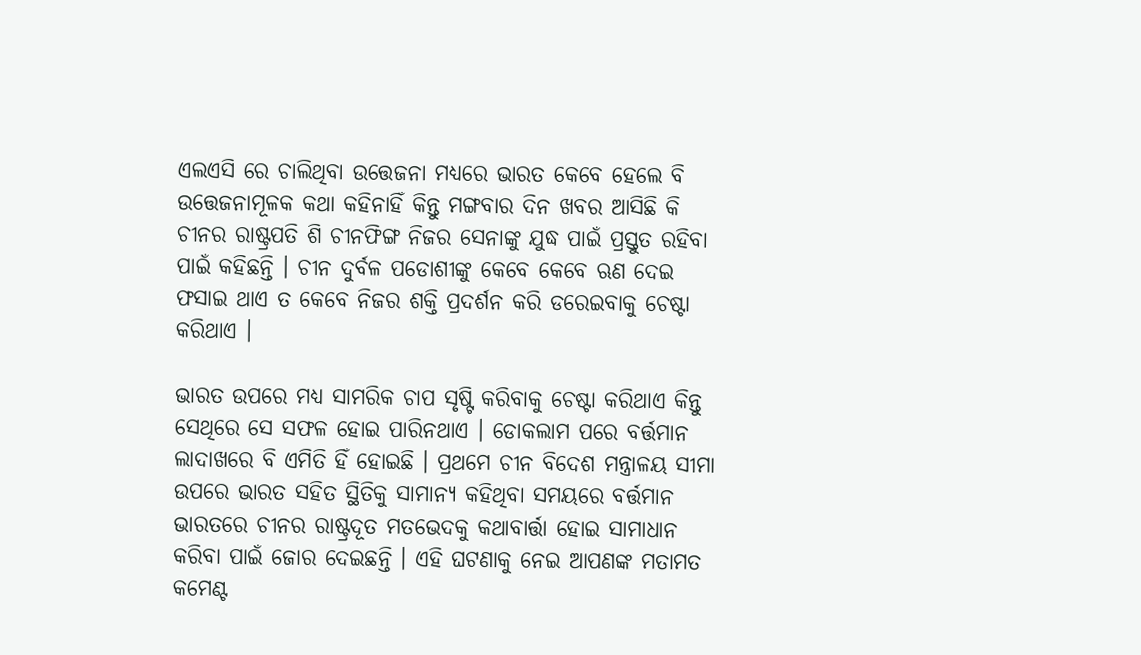ଏଲଏସି ରେ ଚାଲିଥିବା ଉତ୍ତେଜନା ମଧ୍ୟରେ ଭାରତ କେବେ ହେଲେ ବି ଉତ୍ତେଜନାମୂଳକ କଥା କହିନାହିଁ କିନ୍ତୁ ମଙ୍ଗବାର ଦିନ ଖବର ଆସିଛି କି ଚୀନର ରାଷ୍ଟ୍ରପତି ଶି ଚୀନଫିଙ୍ଗ ନିଜର ସେନାଙ୍କୁ ଯୁଦ୍ଧ ପାଇଁ ପ୍ରସ୍ତୁତ ରହିବା ପାଇଁ କହିଛନ୍ତି । ଚୀନ ଦୁର୍ବଳ ପଡୋଶୀଙ୍କୁ କେବେ କେବେ ଋଣ ଦେଇ ଫସାଇ ଥାଏ ତ କେବେ ନିଜର ଶକ୍ତି ପ୍ରଦର୍ଶନ କରି ଡରେଇବାକୁ ଚେଷ୍ଟା କରିଥାଏ ।

ଭାରତ ଉପରେ ମଧ୍ୟ ସାମରିକ ଚାପ ସୃଷ୍ଟି କରିବାକୁ ଚେଷ୍ଟା କରିଥାଏ କିନ୍ତୁ ସେଥିରେ ସେ ସଫଳ ହୋଇ ପାରିନଥାଏ । ଡୋକଲାମ ପରେ ବର୍ତ୍ତମାନ ଲାଦାଖରେ ବି ଏମିତି ହିଁ ହୋଇଛି । ପ୍ରଥମେ ଚୀନ ବିଦେଶ ମନ୍ତ୍ରାଳୟ ସୀମା ଉପରେ ଭାରତ ସହିତ ସ୍ଥିତିକୁ ସାମାନ୍ୟ କହିଥିବା ସମୟରେ ବର୍ତ୍ତମାନ ଭାରତରେ ଚୀନର ରାଷ୍ଟ୍ରଦୂତ ମତଭେଦକୁ କଥାବାର୍ତ୍ତା ହୋଇ ସାମାଧାନ କରିବା ପାଇଁ ଜୋର ଦେଇଛନ୍ତି । ଏହି ଘଟଣାକୁ ନେଇ ଆପଣଙ୍କ ମତାମତ କମେଣ୍ଟ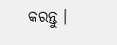କରନ୍ତୁ ।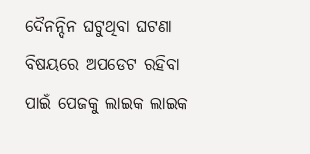ଦୈନନ୍ଦିନ ଘଟୁଥିବା ଘଟଣା ବିଷୟରେ ଅପଡେଟ ରହିବା ପାଇଁ ପେଜକୁ ଲାଇକ ଲାଇକ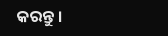କରନ୍ତୁ ।